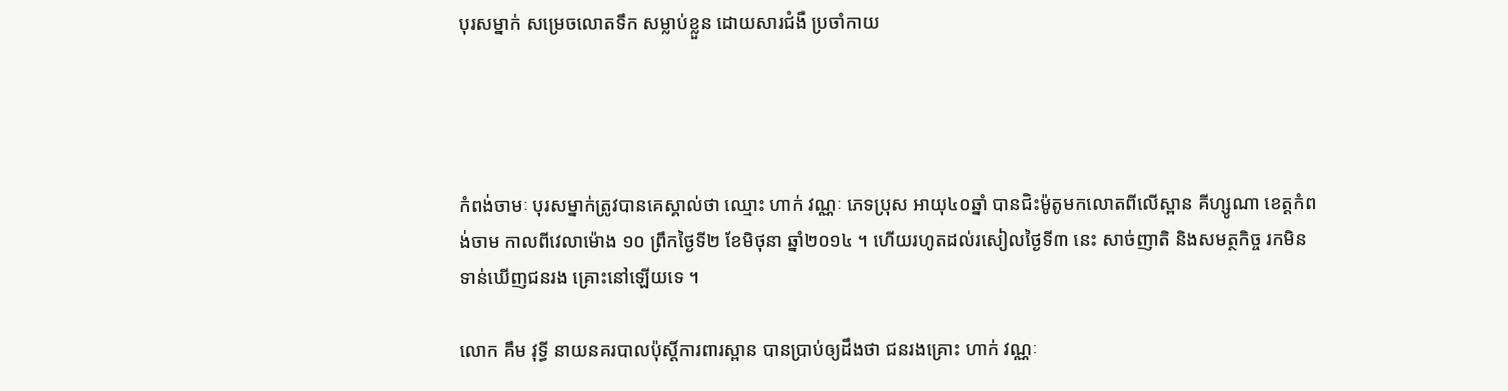បុរសម្នាក់ សម្រេចលោតទឹក សម្លាប់ខ្លួន ដោយសារជំងឺ ប្រចាំកាយ




កំពង់ចាមៈ បុរសម្នាក់ត្រូវបានគេស្គាល់ថា ឈ្មោះ ហាក់ វណ្ណៈ ភេទប្រុស អាយុ៤០ឆ្នាំ បានជិះម៉ូតូមកលោតពីលើស្ពាន គីហ្សូណា ខេត្ដកំពង់ចាម កាលពីវេលាម៉ោង ១០ ព្រឹកថ្ងៃទី២ ខែមិថុនា ឆ្នាំ២០១៤ ។ ហើយរហូតដល់រសៀលថ្ងៃទី៣ នេះ សាច់ញាតិ និងសមត្ថកិច្ច រកមិនទាន់ឃើញជនរង គ្រោះនៅឡើយទេ ។

លោក គឹម វុទ្ធី នាយនគរបាលប៉ុស្តិ៍ការពារស្ពាន បានប្រាប់ឲ្យដឹងថា ជនរងគ្រោះ ហាក់ វណ្ណៈ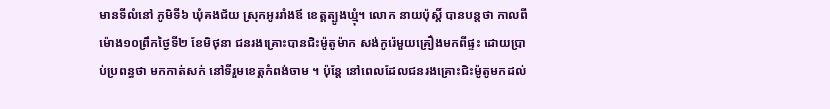មានទីលំនៅ ភូមិទី៦ ឃុំគងជ័យ ស្រុកអូររាំងឪ ខេត្ដត្បូងឃ្មុំ។ លោក នាយប៉ុស្តិ៍ បានបន្តថា កាលពីម៉ោង១០ព្រឹកថ្ងៃទី២ ខែមិថុនា ជនរងគ្រោះបានជិះម៉ូតូម៉ាក សង់កូរ៉េមួយគ្រឿងមកពីផ្ទះ ដោយប្រាប់ប្រពន្ធថា មកកាត់សក់ នៅទីរួមខេត្តកំពង់ចាម ។ ប៉ុន្តែ នៅពេលដែលជនរងគ្រោះជិះម៉ូតូមកដល់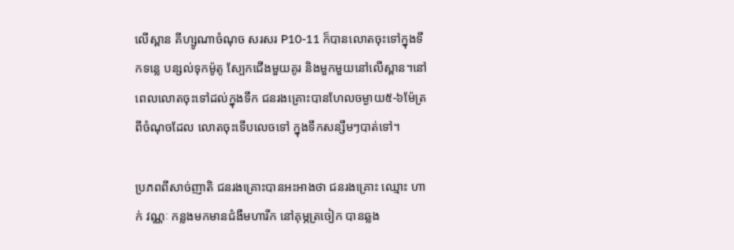លើស្ពាន គីហ្សូណាចំណុច សរសរ P10-11 ក៏បានលោតចុះទៅក្នុងទឹកទន្លេ បន្សល់ទុកម៉ូតូ ស្បែកជើងមួយគូរ និងមួកមួយនៅលើស្ពាន។នៅពេលលោតចុះទៅដល់ក្នុងទឹក ជនរងគ្រោះបានហែលចម្ងាយ៥-៦ម៉ែត្រ ពីចំណុចដែល លោតចុះទើបលេចទៅ ក្នុងទឹកសន្សឹមៗបាត់ទៅ។

ប្រភពពីសាច់ញាតិ ជនរងគ្រោះបានអះអាងថា ជនរងគ្រោះ ឈ្មោះ ហាក់ វណ្ណៈ កន្លងមកមានជំងឺមហារីក នៅគុម្ភត្រចៀក បានឆ្លង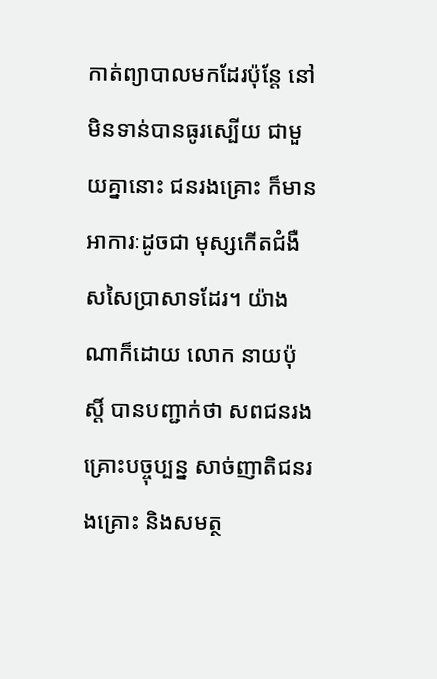កាត់ព្យាបាលមកដែរប៉ុន្តែ នៅមិនទាន់បានធូរស្បើយ ជាមួយគ្នានោះ ជនរងគ្រោះ ក៏មានអាការៈដូចជា មុស្សកើតជំងឺសសៃប្រាសាទដែរ។ យ៉ាងណាក៏ដោយ លោក នាយប៉ុស្តិ៍ បានបញ្ជាក់ថា សពជនរងគ្រោះបច្ចុប្បន្ន សាច់ញាតិជនរងគ្រោះ និងសមត្ថ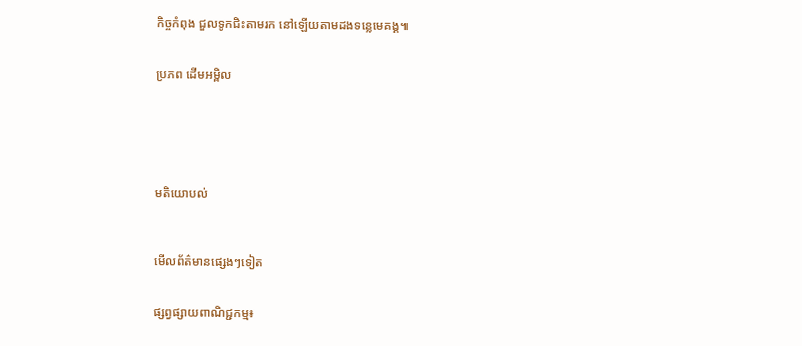កិច្ចកំពុង ជួលទូកជិះតាមរក នៅឡើយតាមដងទន្លេមេគង្គ៕


ប្រភព ដើមអម្ពិល






មតិយោបល់



មើលព័ត៌មានផ្សេងៗទៀត


ផ្សព្វផ្សាយពាណិជ្ជកម្ម៖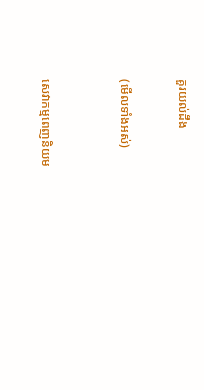គួរយល់ដឹង


(មើលទាំងអស់)



សេវាកម្មពេញនិយម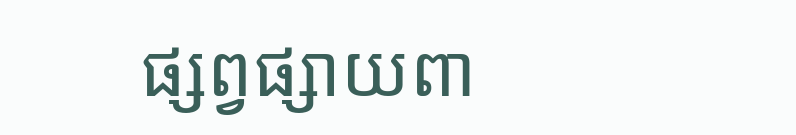ផ្សព្វផ្សាយពា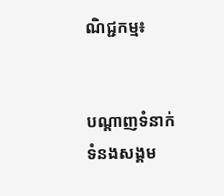ណិជ្ជកម្ម៖


បណ្តាញទំនាក់ទំនងសង្គម